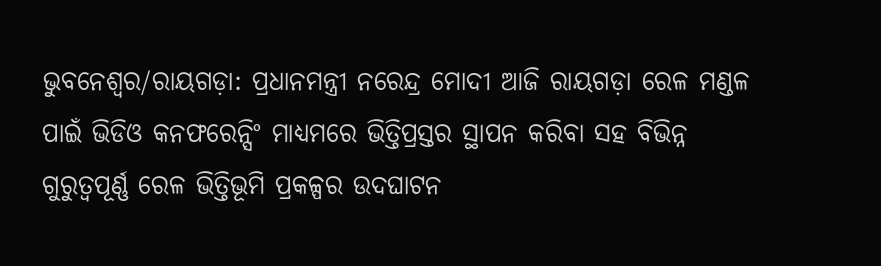ଭୁବନେଶ୍ୱର/ରାୟଗଡ଼ା: ପ୍ରଧାନମନ୍ତ୍ରୀ ନରେନ୍ଦ୍ର ମୋଦୀ ଆଜି ରାୟଗଡ଼ା ରେଳ ମଣ୍ଡଳ ପାଇଁ ଭିଡିଓ କନଫରେନ୍ସିଂ ମାଧ୍ୟମରେ ଭିତ୍ତିପ୍ରସ୍ତର ସ୍ଥାପନ କରିବା ସହ ବିଭିନ୍ନ ଗୁରୁତ୍ୱପୂର୍ଣ୍ଣ ରେଳ ଭିତ୍ତିଭୂମି ପ୍ରକଳ୍ପର ଉଦଘାଟନ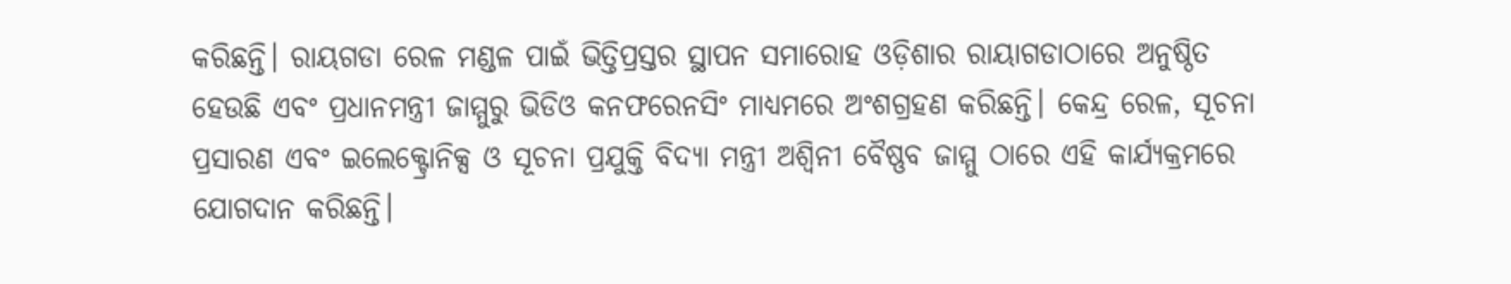କରିଛନ୍ତି। ରାୟଗଡା ରେଳ ମଣ୍ଡଳ ପାଇଁ ଭିତ୍ତିପ୍ରସ୍ତର ସ୍ଥାପନ ସମାରୋହ ଓଡ଼ିଶାର ରାୟାଗଡାଠାରେ ଅନୁଷ୍ଠିତ ହେଉଛି ଏବଂ ପ୍ରଧାନମନ୍ତ୍ରୀ ଜାମ୍ମୁରୁ ଭିଡିଓ କନଫରେନସିଂ ମାଧ୍ୟମରେ ଅଂଶଗ୍ରହଣ କରିଛନ୍ତି। କେନ୍ଦ୍ର ରେଳ, ସୂଚନା ପ୍ରସାରଣ ଏବଂ ଇଲେକ୍ଟ୍ରୋନିକ୍ସ ଓ ସୂଚନା ପ୍ରଯୁକ୍ତି ବିଦ୍ୟା ମନ୍ତ୍ରୀ ଅଶ୍ବିନୀ ବୈଷ୍ଣବ ଜାମ୍ମୁ ଠାରେ ଏହି କାର୍ଯ୍ୟକ୍ରମରେ ଯୋଗଦାନ କରିଛନ୍ତି।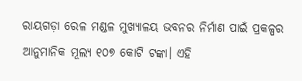ରାୟଗଡ଼ା ରେଳ ମଣ୍ଡଳ ମୁଖ୍ୟାଳୟ ଭବନର ନିର୍ମାଣ ପାଇଁ ପ୍ରକଳ୍ପର ଆନୁମାନିକ ମୂଲ୍ୟ ୧୦୭ କୋଟି ଟଙ୍କା। ଏହି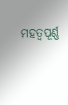ମହତ୍ୱପୂର୍ଣ୍ଣ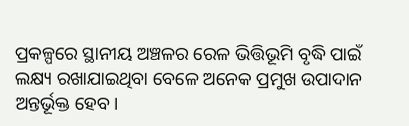ପ୍ରକଳ୍ପରେ ସ୍ଥାନୀୟ ଅଞ୍ଚଳର ରେଳ ଭିତ୍ତିଭୂମି ବୃଦ୍ଧି ପାଇଁ ଲକ୍ଷ୍ୟ ରଖାଯାଇଥିବା ବେଳେ ଅନେକ ପ୍ରମୁଖ ଉପାଦାନ ଅନ୍ତର୍ଭୂକ୍ତ ହେବ।